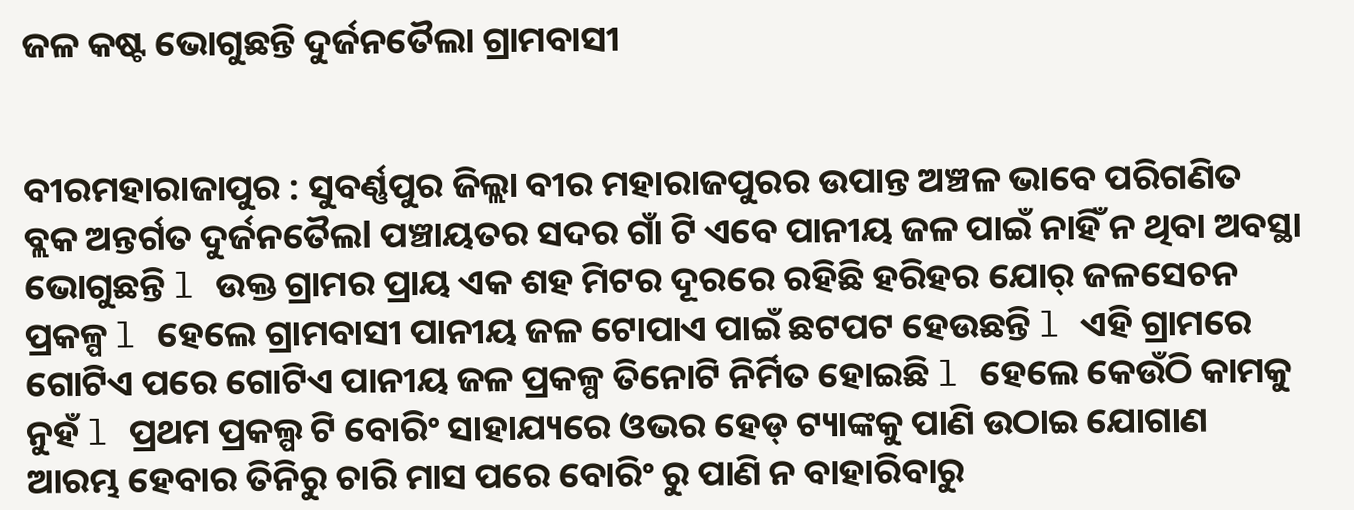ଜଳ କଷ୍ଟ ଭୋଗୁଛନ୍ତି ଦୁର୍ଜନତୈଲା ଗ୍ରାମବାସୀ


ବୀରମହାରାଜାପୁର : ସୁବର୍ଣ୍ଣପୁର ଜିଲ୍ଲା ବୀର ମହାରାଜପୁରର ଉପାନ୍ତ ଅଞ୍ଚଳ ଭାବେ ପରିଗଣିତ ବ୍ଲକ ଅନ୍ତର୍ଗତ ଦୁର୍ଜନତୈଲl ପଞ୍ଚାୟତର ସଦର ଗାଁ ଟି ଏବେ ପାନୀୟ ଜଳ ପାଇଁ ନାହିଁ ନ ଥିବା ଅବସ୍ଥା ଭୋଗୁଛନ୍ତି l ଉକ୍ତ ଗ୍ରାମର ପ୍ରାୟ ଏକ ଶହ ମିଟର ଦୂରରେ ରହିଛି ହରିହର ଯୋର୍ ଜଳସେଚନ ପ୍ରକଳ୍ପ l ହେଲେ ଗ୍ରାମବାସୀ ପାନୀୟ ଜଳ ଟୋପାଏ ପାଇଁ ଛଟପଟ ହେଉଛନ୍ତି l ଏହି ଗ୍ରାମରେ ଗୋଟିଏ ପରେ ଗୋଟିଏ ପାନୀୟ ଜଳ ପ୍ରକଳ୍ପ ତିନୋଟି ନିର୍ମିତ ହୋଇଛି l ହେଲେ କେଉଁଠି କାମକୁ ନୁହଁ l ପ୍ରଥମ ପ୍ରକଲ୍ପ ଟି ବୋରିଂ ସାହାଯ୍ୟରେ ଓଭର ହେଡ୍ ଟ୍ୟାଙ୍କକୁ ପାଣି ଉଠାଇ ଯୋଗାଣ ଆରମ୍ଭ ହେବାର ତିନିରୁ ଚାରି ମାସ ପରେ ବୋରିଂ ରୁ ପାଣି ନ ବାହାରିବାରୁ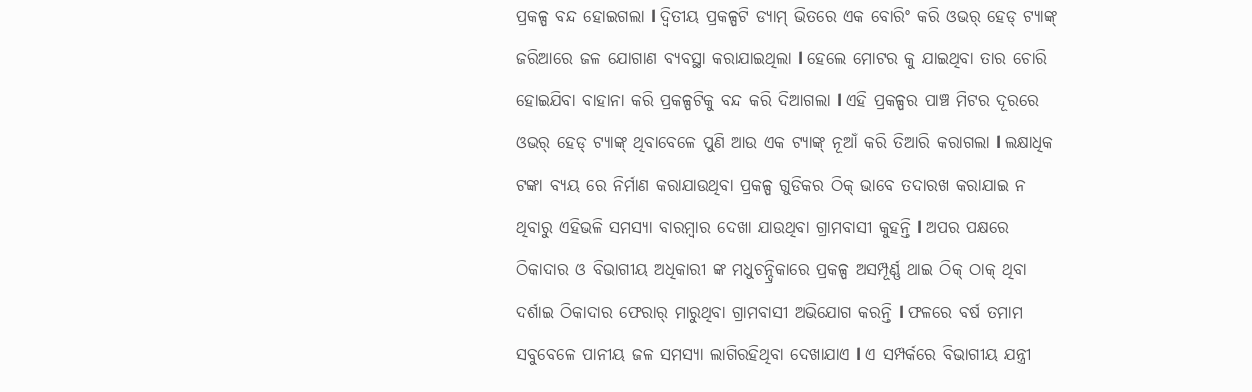ପ୍ରକଳ୍ପ ବନ୍ଦ ହୋଇଗଲା l ଦ୍ଵିତୀୟ ପ୍ରକଳ୍ପଟି ଡ୍ୟାମ୍ ଭିତରେ ଏକ ବୋରିଂ କରି ଓଭର୍ ହେଡ୍ ଟ୍ୟାଙ୍କ୍ ଜରିଆରେ ଜଳ ଯୋଗାଣ ବ୍ୟବସ୍ଥା କରାଯାଇଥିଲା l ହେଲେ ମୋଟର କୁ ଯାଇଥିବା ତାର ଚୋରି ହୋଇଯିବା ବାହାନା କରି ପ୍ରକଳ୍ପଟିକୁ ବନ୍ଦ କରି ଦିଆଗଲା l ଏହି ପ୍ରକଳ୍ପର ପାଞ୍ଚ ମିଟର ଦୂରରେ ଓଭର୍ ହେଡ୍ ଟ୍ୟାଙ୍କ୍ ଥିବାବେଳେ ପୁଣି ଆଉ ଏକ ଟ୍ୟାଙ୍କ୍ ନୂଆଁ କରି ତିଆରି କରାଗଲା l ଲକ୍ଷାଧିକ ଟଙ୍କା ବ୍ୟୟ ରେ ନିର୍ମାଣ କରାଯାଉଥିବା ପ୍ରକଳ୍ପ ଗୁଡିକର ଠିକ୍ ଭାବେ ତଦାରଖ କରାଯାଇ ନ ଥିବାରୁ ଏହିଭଳି ସମସ୍ୟା ବାରମ୍ବାର ଦେଖା ଯାଉଥିବା ଗ୍ରାମବାସୀ କୁହନ୍ତି l ଅପର ପକ୍ଷରେ ଠିକାଦାର ଓ ବିଭାଗୀୟ ଅଧିକାରୀ ଙ୍କ ମଧୁଚନ୍ଦ୍ରିକାରେ ପ୍ରକଳ୍ପ ଅସମ୍ପୂର୍ଣ୍ଣ ଥାଇ ଠିକ୍ ଠାକ୍ ଥିବା ଦର୍ଶାଇ ଠିକାଦାର ଫେରାର୍ ମାରୁଥିବା ଗ୍ରାମବାସୀ ଅଭିଯୋଗ କରନ୍ତି l ଫଳରେ ବର୍ଷ ତମାମ ସବୁବେଳେ ପାନୀୟ ଜଳ ସମସ୍ୟା ଲାଗିରହିଥିବା ଦେଖାଯାଏ l ଏ ସମ୍ପର୍କରେ ବିଭାଗୀୟ ଯନ୍ତ୍ରୀ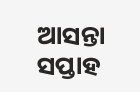ଆସନ୍ତା ସପ୍ତାହ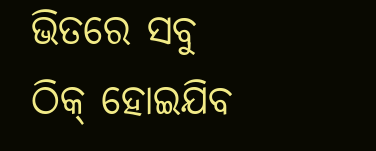ଭିତରେ ସବୁ ଠିକ୍ ହୋଇଯିବ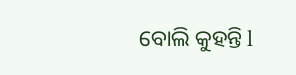ବୋଲି କୁହନ୍ତି l